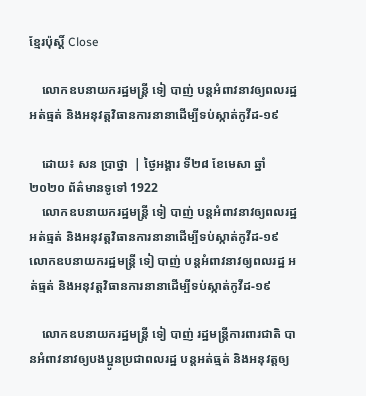ខ្មែរប៉ុស្ដិ៍ Close

    លោកឧបនាយករដ្ឋមន្ត្រី ទៀ បាញ់ បន្តអំពាវនាវឲ្យពលរដ្ឋ អត់ធ្មត់ និងអនុវត្តវិធានការនានាដើម្បីទប់ស្កាត់កូវីដ-១៩

    ដោយ៖ សន ប្រាថ្នា  | ថ្ងៃអង្គារ ទី២៨ ខែមេសា ឆ្នាំ២០២០ ព័ត៌មានទូទៅ 1922
    លោកឧបនាយករដ្ឋមន្ត្រី ទៀ បាញ់ បន្តអំពាវនាវឲ្យពលរដ្ឋ អត់ធ្មត់ និងអនុវត្តវិធានការនានាដើម្បីទប់ស្កាត់កូវីដ-១៩លោកឧបនាយករដ្ឋមន្ត្រី ទៀ បាញ់ បន្តអំពាវនាវឲ្យពលរដ្ឋ អត់ធ្មត់ និងអនុវត្តវិធានការនានាដើម្បីទប់ស្កាត់កូវីដ-១៩

    លោកឧបនាយករដ្ឋមន្ត្រី ទៀ បាញ់ រដ្ឋមន្ត្រីការពារជាតិ បានអំពាវនាវឲ្យបងប្អូនប្រជាពលរដ្ឋ បន្តអត់ធ្មត់ និងអនុវត្តឲ្យ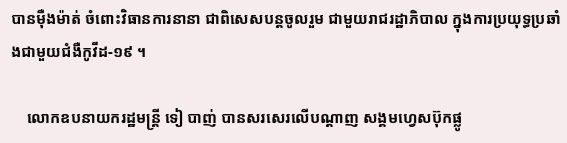បានម៉ឺងម៉ាត់ ចំពោះវិធានការនានា ជាពិសេសបន្តចូលរួម ជាមួយរាជរដ្ឋាភិបាល ក្នុងការប្រយុទ្ធប្រឆាំងជាមួយជំងឺកូវីដ-១៩ ។

    លោកឧបនាយករដ្ឋមន្ត្រី ទៀ បាញ់ បានសរសេរលើបណ្ដាញ សង្គមហ្វេសប៊ុកផ្លូ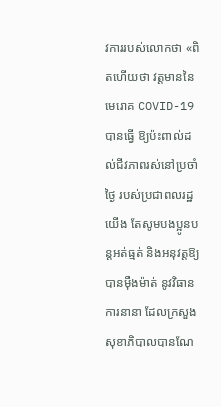វការរបស់លោកថា «ពិតហើយថា វត្តមាននៃមេរោគ COVID-19 បានធ្វើ ឱ្យប៉ះពាល់ដល់ជីវភាពរស់នៅប្រចាំថ្ងៃ របស់ប្រជាពលរដ្ឋយើង តែសូមបងប្អូនបន្តអត់ធ្មត់ និងអនុវត្តឱ្យបានម៉ឺងម៉ាត់ នូវវិធានការនានា ដែលក្រសួងសុខាភិបាលបានណែ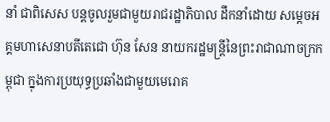នាំ ជាពិសេស បន្តចូលរួមជាមួយរាជរដ្ឋាភិបាល ដឹកនាំដោយ សម្តេចអគ្គមហាសេនាបតីតេជោ ហ៊ុន សែន នាយករដ្ឋមន្ត្រីនៃព្រះរាជាណាចក្រកម្ពុជា ក្នុងការប្រយុទ្ធប្រឆាំងជាមួយមេរោគ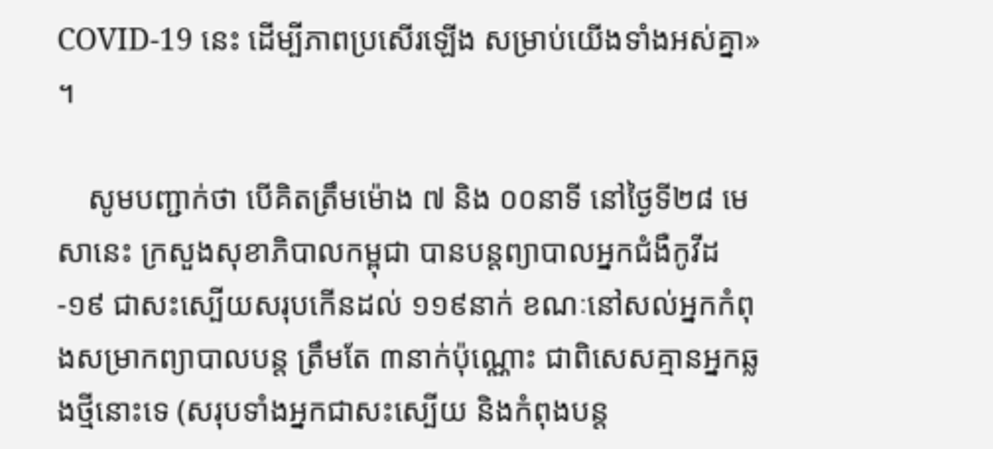COVID-19 នេះ ដើម្បីភាពប្រសើរឡើង សម្រាប់យើងទាំងអស់គ្នា» ។

    សូមបញ្ជាក់ថា បើគិតត្រឹមម៉ោង ៧ និង ០០នាទី នៅថ្ងៃទី២៨ មេសានេះ ក្រសួងសុខាភិបាលកម្ពុជា បានបន្តព្យាបាលអ្នកជំងឺកូវីដ-១៩ ជាសះស្បើយសរុបកើនដល់ ១១៩នាក់ ខណៈនៅសល់អ្នកកំពុងសម្រាកព្យាបាលបន្ត ត្រឹមតែ ៣នាក់ប៉ុណ្ណោះ ជាពិសេសគ្មានអ្នកឆ្លងថ្មីនោះទេ (សរុបទាំងអ្នកជាសះស្បើយ និងកំពុងបន្ត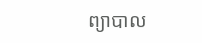ព្យាបាល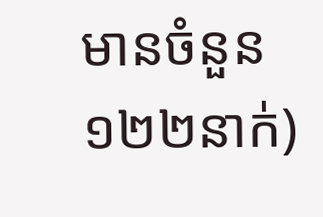មានចំនួន ១២២នាក់)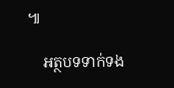៕

    អត្ថបទទាក់ទង